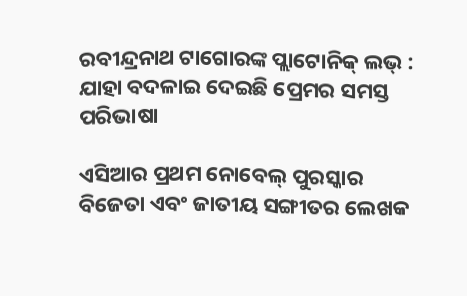ରବୀନ୍ଦ୍ରନାଥ ଟାଗୋରଙ୍କ ପ୍ଲାଟୋନିକ୍ ଲଭ୍ : ଯାହା ବଦଳାଇ ଦେଇଛି ପ୍ରେମର ସମସ୍ତ ପରିଭାଷା

ଏସିଆର ପ୍ରଥମ ନୋବେଲ୍ ପୁରସ୍କାର ବିଜେତା ଏବଂ ଜାତୀୟ ସଙ୍ଗୀତର ଲେଖକ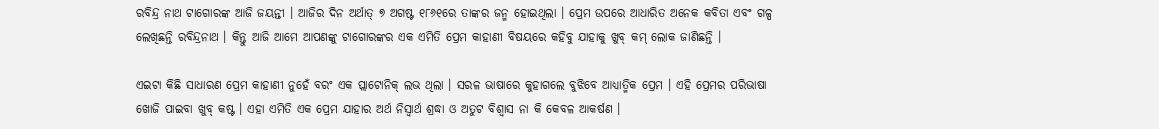ରବିନ୍ଦ୍ର ନାଥ ଟାଗୋରଙ୍କ ଆଜି ଜୟନ୍ତୀ । ଆଜିର ଦିନ ଅର୍ଥାତ୍ ୭ ଅଗଷ୍ଟ ୧୮୬୧ରେ ତାଙ୍କର ଜନ୍ମ ହୋଇଥିଲା । ପ୍ରେମ ଉପରେ ଆଧାରିତ ଅନେକ କବିତା ଏବଂ ଗଳ୍ପ ଲେଖିଛନ୍ତି ରବିନ୍ଦ୍ରନାଥ । କିନ୍ତୁ ଆଜି ଆମେ ଆପଣଙ୍କୁ ଟାଗୋରଙ୍କର ଏକ ଏମିତି ପ୍ରେମ କାହାଣୀ ବିଷୟରେ କହିବୁ ଯାହାକୁ ଖୁବ୍ କମ୍ ଲୋକ ଜାଣିଛନ୍ତି ।

ଏଇଟା କିଛି ସାଧାରଣ ପ୍ରେମ କାହାଣୀ ନୁହେଁ ବରଂ ଏକ ପ୍ଲାଟୋନିକ୍ ଲଭ ଥିଲା । ସରଳ ଭାଷାରେ କୁହାଗଲେ ବୁଝିବେ ଆଧ୍ୟାତ୍ମିକ ପ୍ରେମ । ଏହି ପ୍ରେମର ପରିଭାଷା ଖୋଜି ପାଇବା ଖୁବ୍ କଷ୍ଟ । ଏହା ଏମିତି ଏକ ପ୍ରେମ ଯାହାର ଅର୍ଥ ନିସ୍ବାର୍ଥ ଶ୍ରଦ୍ଧା ଓ ଅତୁଟ ବିଶ୍ବାସ ନା କି କେବଳ ଆକର୍ଷଣ ।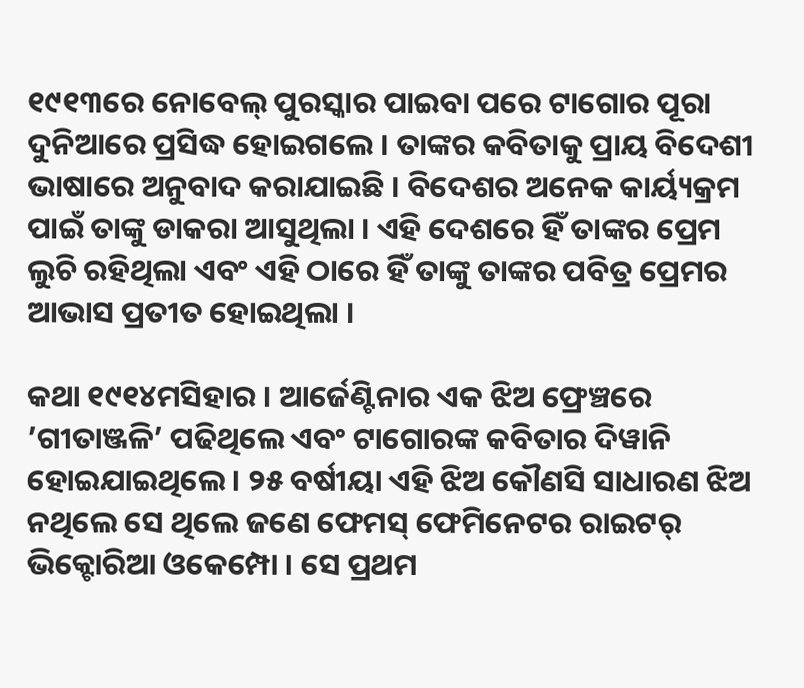୧୯୧୩ରେ ନୋବେଲ୍ ପୁରସ୍କାର ପାଇବା ପରେ ଟାଗୋର ପୂରା ଦୁନିଆରେ ପ୍ରସିଦ୍ଧ ହୋଇଗଲେ । ତାଙ୍କର କବିତାକୁ ପ୍ରାୟ ବିଦେଶୀ ଭାଷାରେ ଅନୁବାଦ କରାଯାଇଛି । ବିଦେଶର ଅନେକ କାର୍ୟ୍ୟକ୍ରମ ପାଇଁ ତାଙ୍କୁ ଡାକରା ଆସୁଥିଲା । ଏହି ଦେଶରେ ହିଁ ତାଙ୍କର ପ୍ରେମ ଲୁଚି ରହିଥିଲା ଏବଂ ଏହି ଠାରେ ହିଁ ତାଙ୍କୁ ତାଙ୍କର ପବିତ୍ର ପ୍ରେମର ଆଭାସ ପ୍ରତୀତ ହୋଇଥିଲା ।

କଥା ୧୯୧୪ମସିହାର । ଆର୍ଜେଣ୍ଟିନାର ଏକ ଝିଅ ଫ୍ରେଞ୍ଚରେ ’ଗୀତାଞ୍ଜଳି’ ପଢିଥିଲେ ଏବଂ ଟାଗୋରଙ୍କ କବିତାର ଦିୱାନି ହୋଇଯାଇଥିଲେ । ୨୫ ବର୍ଷୀୟା ଏହି ଝିଅ କୌଣସି ସାଧାରଣ ଝିଅ ନଥିଲେ ସେ ଥିଲେ ଜଣେ ଫେମସ୍ ଫେମିନେଟର ରାଇଟର୍ ଭିକ୍ଟୋରିଆ ଓକେମ୍ପୋ । ସେ ପ୍ରଥମ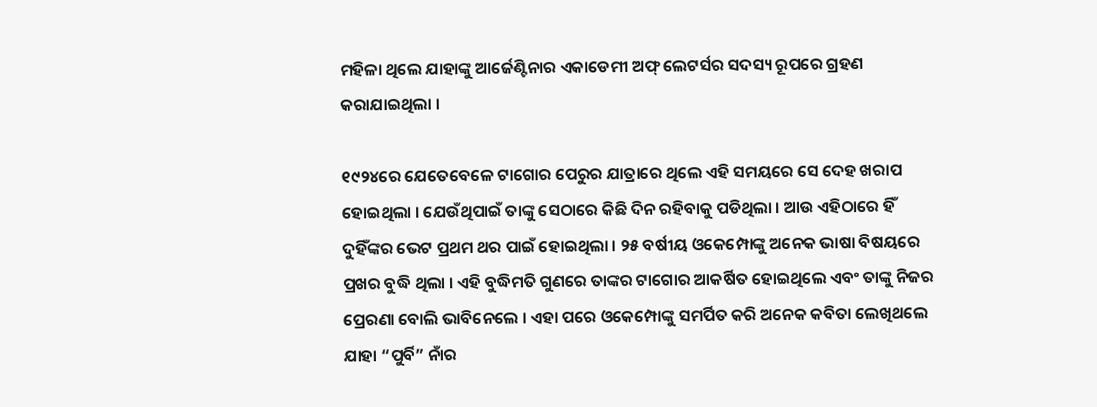ମହିଳା ଥିଲେ ଯାହାଙ୍କୁ ଆର୍ଜେଣ୍ଟିନାର ଏକାଡେମୀ ଅଫ୍ ଲେଟର୍ସର ସଦସ୍ୟ ରୂପରେ ଗ୍ରହଣ କରାଯାଇଥିଲା ।

୧୯୨୪ରେ ଯେତେବେଳେ ଟାଗୋର ପେରୁର ଯାତ୍ରାରେ ଥିଲେ ଏହି ସମୟରେ ସେ ଦେହ ଖରାପ ହୋଇଥିଲା । ଯେଉଁଥିପାଇଁ ତାଙ୍କୁ ସେଠାରେ କିଛି ଦିନ ରହିବାକୁ ପଡିଥିଲା । ଆଉ ଏହିଠାରେ ହିଁ ଦୁହିଁଙ୍କର ଭେଟ ପ୍ରଥମ ଥର ପାଇଁ ହୋଇଥିଲା । ୨୫ ବର୍ଷୀୟ ଓକେମ୍ପୋଙ୍କୁ ଅନେକ ଭାଷା ବିଷୟରେ ପ୍ରଖର ବୁଦ୍ଧି ଥିଲା । ଏହି ବୁଦ୍ଧିମତି ଗୁଣରେ ତାଙ୍କର ଟାଗୋର ଆକର୍ଷିତ ହୋଇଥିଲେ ଏବଂ ତାଙ୍କୁ ନିଜର ପ୍ରେରଣା ବୋଲି ଭାବିନେଲେ । ଏହା ପରେ ଓକେମ୍ପୋଙ୍କୁ ସମର୍ପିତ କରି ଅନେକ କବିତା ଲେଖିଥଲେ ଯାହା “ପୁର୍ବି” ନାଁର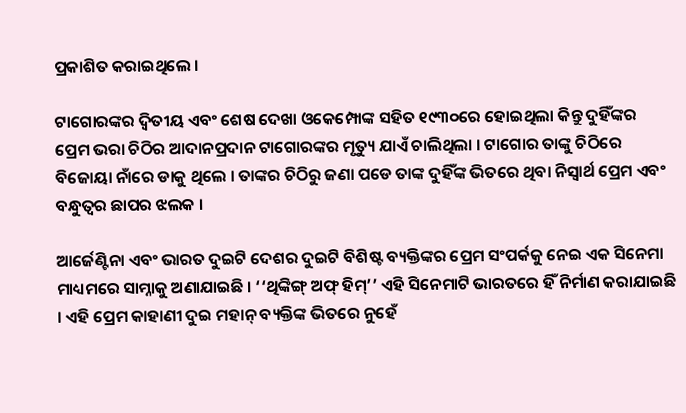ପ୍ରକାଶିତ କରାଇଥିଲେ ।

ଟାଗୋରଙ୍କର ଦ୍ବିତୀୟ ଏବଂ ଶେଷ ଦେଖା ଓକେମ୍ପୋଙ୍କ ସହିତ ୧୯୩୦ରେ ହୋଇଥିଲା କିନ୍ତୁ ଦୁହିଁଙ୍କର ପ୍ରେମ ଭରା ଚିଠିର ଆଦାନପ୍ରଦାନ ଟାଗୋରଙ୍କର ମୃତ୍ୟୁ ଯାଏଁ ଚାଲିଥିଲା । ଟାଗୋର ତାଙ୍କୁ ଚିଠିରେ ବିଜୋୟା ନାଁରେ ଡାକୁ ଥିଲେ । ତାଙ୍କର ଚିଠିରୁ ଜଣା ପଡେ ତାଙ୍କ ଦୁହିଁଙ୍କ ଭିତରେ ଥିବା ନିସ୍ବାର୍ଥ ପ୍ରେମ ଏବଂ ବନ୍ଧୁତ୍ବର ଛାପର ଝଲକ ।

ଆର୍ଜେଣ୍ଟିନା ଏବଂ ଭାରତ ଦୁଇଟି ଦେଶର ଦୁଇଟି ବିଶିଷ୍ଟ ବ୍ୟକ୍ତିଙ୍କର ପ୍ରେମ ସଂପର୍କକୁ ନେଇ ଏକ ସିନେମା ମାଧ୍ୟମରେ ସାମ୍ନାକୁ ଅଣାଯାଇଛି । ‘‘ଥିଙ୍କିଙ୍ଗ୍ ଅଫ୍ ହିମ୍’’ ଏହି ସିନେମାଟି ଭାରତରେ ହିଁ ନିର୍ମାଣ କରାଯାଇଛି । ଏହି ପ୍ରେମ କାହାଣୀ ଦୁଇ ମହାନ୍ ବ୍ୟକ୍ତିଙ୍କ ଭିତରେ ନୁହେଁ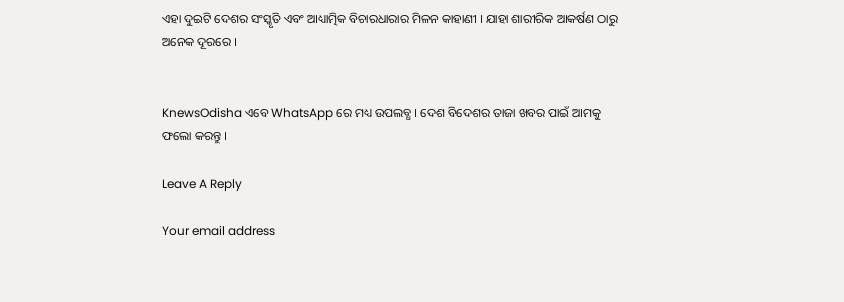ଏହା ଦୁଇଟି ଦେଶର ସଂସ୍କୃତି ଏବଂ ଆଧ୍ୟାତ୍ମିକ ବିଚାରଧାରାର ମିଳନ କାହାଣୀ । ଯାହା ଶାରୀରିକ ଆକର୍ଷଣ ଠାରୁ ଅନେକ ଦୂରରେ ।


KnewsOdisha ଏବେ WhatsApp ରେ ମଧ୍ୟ ଉପଲବ୍ଧ । ଦେଶ ବିଦେଶର ତାଜା ଖବର ପାଇଁ ଆମକୁ ଫଲୋ କରନ୍ତୁ ।

Leave A Reply

Your email address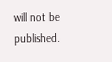will not be published.